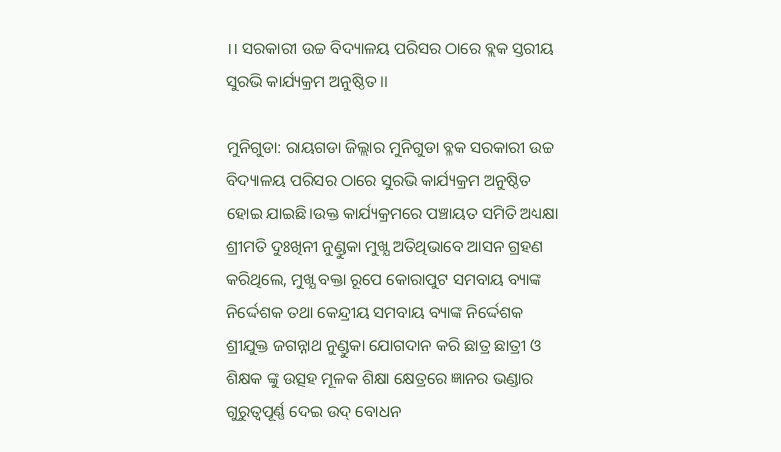।। ସରକାରୀ ଉଚ୍ଚ ବିଦ୍ୟାଳୟ ପରିସର ଠାରେ ବ୍ଲକ ସ୍ତରୀୟ ସୁରଭି କାର୍ଯ୍ୟକ୍ରମ ଅନୁଷ୍ଠିତ ।।

ମୁନିଗୁଡା: ରାୟଗଡା ଜିଲ୍ଲାର ମୁନିଗୁଡା ବ୍ଳକ ସରକାରୀ ଉଚ୍ଚ ବିଦ୍ୟାଳୟ ପରିସର ଠାରେ ସୁରଭି କାର୍ଯ୍ୟକ୍ରମ ଅନୁଷ୍ଠିତ ହୋଇ ଯାଇଛି।ଉକ୍ତ କାର୍ଯ୍ୟକ୍ରମରେ ପଞ୍ଚାୟତ ସମିତି ଅଧ୍ୟକ୍ଷା ଶ୍ରୀମତି ଦୁଃଖିନୀ ନୁଣ୍ଡୁକା ମୁଖ୍ଯ ଅତିଥିଭାବେ ଆସନ ଗ୍ରହଣ କରିଥିଲେ, ମୁଖ୍ଯ ବକ୍ତା ରୂପେ କୋରାପୁଟ ସମବାୟ ବ୍ୟାଙ୍କ ନିର୍ଦ୍ଦେଶକ ତଥା କେନ୍ଦ୍ରୀୟ ସମବାୟ ବ୍ୟାଙ୍କ ନିର୍ଦ୍ଦେଶକ ଶ୍ରୀଯୁକ୍ତ ଜଗନ୍ନାଥ ନୁଣ୍ଡୁକା ଯୋଗଦାନ କରି ଛାତ୍ର ଛାତ୍ରୀ ଓ ଶିକ୍ଷକ ଙ୍କୁ ଉତ୍ସହ ମୂଳକ ଶିକ୍ଷା କ୍ଷେତ୍ରରେ ଜ୍ଞାନର ଭଣ୍ଡାର ଗୁରୁତ୍ୱପୂର୍ଣ୍ଣ ଦେଇ ଉଦ୍ ବୋଧନ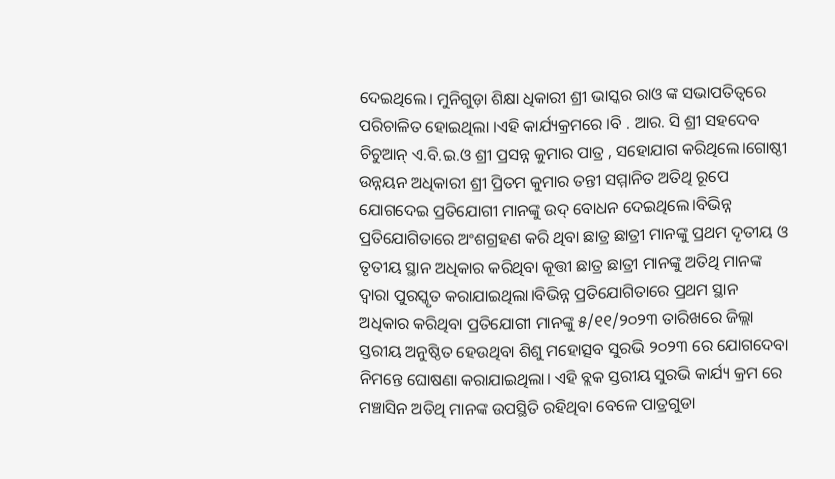ଦେଇଥିଲେ। ମୁନିଗୁଡ଼ା ଶିକ୍ଷା ଧିକାରୀ ଶ୍ରୀ ଭାସ୍କର ରାଓ ଙ୍କ ସଭାପତିତ୍ବରେ ପରିଚାଳିତ ହୋଇଥିଲା ।ଏହି କାର୍ଯ୍ୟକ୍ରମରେ ।ବି . ଆର. ସି ଶ୍ରୀ ସହଦେବ ଚିଚୁଆନ୍ ଏ.ବି.ଇ.ଓ ଶ୍ରୀ ପ୍ରସନ୍ନ କୁମାର ପାତ୍ର , ସହୋଯାଗ କରିଥିଲେ।ଗୋଷ୍ଠୀ ଉନ୍ନୟନ ଅଧିକାରୀ ଶ୍ରୀ ପ୍ରିତମ କୁମାର ତନ୍ତୀ ସମ୍ମାନିତ ଅତିଥି ରୂପେ ଯୋଗଦେଇ ପ୍ରତିଯୋଗୀ ମାନଙ୍କୁ ଉଦ୍ ବୋଧନ ଦେଇଥିଲେ।ବିଭିନ୍ନ ପ୍ରତିଯୋଗିତାରେ ଅଂଶଗ୍ରହଣ କରି ଥିବା ଛାତ୍ର ଛାତ୍ରୀ ମାନଙ୍କୁ ପ୍ରଥମ ଦୄତୀୟ ଓ ତୃତୀୟ ସ୍ଥାନ ଅଧିକାର କରିଥିବା କୂତ୍ତୀ ଛାତ୍ର ଛାତ୍ରୀ ମାନଙ୍କୁ ଅତିଥି ମାନଙ୍କ ଦ୍ବାରା ପୁରସ୍କୃତ କରାଯାଇଥିଲା।ବିଭିନ୍ନ ପ୍ରତିଯୋଗିତାରେ ପ୍ରଥମ ସ୍ଥାନ ଅଧିକାର କରିଥିବା ପ୍ରତିଯୋଗୀ ମାନଙ୍କୁ ୫/୧୧/୨୦୨୩ ତାରିଖରେ ଜିଲ୍ଲା ସ୍ତରୀୟ ଅନୁଷ୍ଠିତ ହେଉଥିବା ଶିଶୁ ମହୋତ୍ସବ ସୁରଭି ୨୦୨୩ ରେ ଯୋଗଦେବା ନିମନ୍ତେ ଘୋଷଣା କରାଯାଇଥିଲା। ଏହି ବ୍ଲକ ସ୍ତରୀୟ ସୁରଭି କାର୍ଯ୍ୟ କ୍ରମ ରେ ମଞ୍ଚାସିନ ଅତିଥି ମାନଙ୍କ ଉପସ୍ଥିତି ରହିଥିବା ବେଳେ ପାତ୍ରଗୁଡା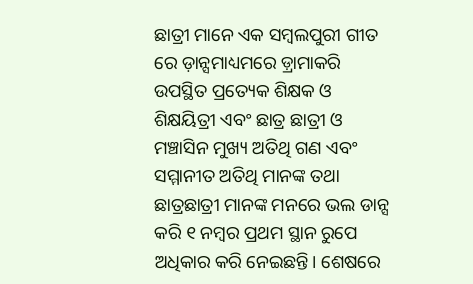ଛାତ୍ରୀ ମାନେ ଏକ ସମ୍ବଲପୁରୀ ଗୀତ ରେ ଡ଼ାନ୍ସମାଧ୍ୟମରେ ଡ଼୍ରାମାକରି ଉପସ୍ଥିତ ପ୍ରତ୍ୟେକ ଶିକ୍ଷକ ଓ ଶିକ୍ଷୟିତ୍ରୀ ଏବଂ ଛାତ୍ର ଛାତ୍ରୀ ଓ ମଞ୍ଚାସିନ ମୁଖ୍ୟ ଅତିଥି ଗଣ ଏବଂ ସମ୍ମାନୀତ ଅତିଥି ମାନଙ୍କ ତଥା ଛାତ୍ରଛାତ୍ରୀ ମାନଙ୍କ ମନରେ ଭଲ ଡାନ୍ସ କରି ୧ ନମ୍ବର ପ୍ରଥମ ସ୍ଥାନ ରୁପେ ଅଧିକାର କରି ନେଇଛନ୍ତି। ଶେଷରେ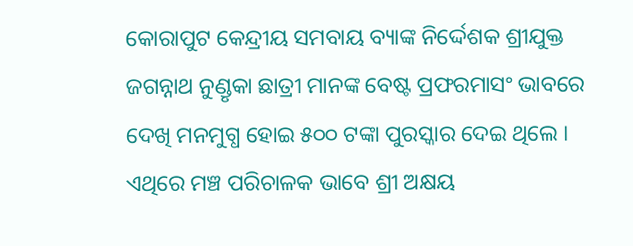କୋରାପୁଟ କେନ୍ଦ୍ରୀୟ ସମବାୟ ବ୍ୟାଙ୍କ ନିର୍ଦ୍ଦେଶକ ଶ୍ରୀଯୁକ୍ତ ଜଗନ୍ନାଥ ନୁଣ୍ଡୃକା ଛାତ୍ରୀ ମାନଙ୍କ ବେଷ୍ଟ ପ୍ରଫରମାସଂ ଭାବରେ ଦେଖି ମନମୁଗ୍ଧ ହୋଇ ୫୦୦ ଟଙ୍କା ପୁରସ୍କାର ଦେଇ ଥିଲେ । ଏଥିରେ ମଞ୍ଚ ପରିଚାଳକ ଭାବେ ଶ୍ରୀ ଅକ୍ଷୟ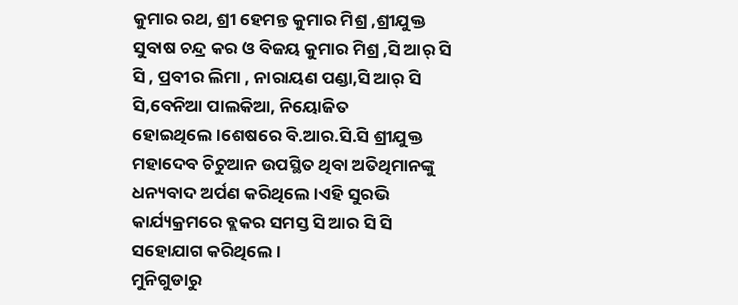କୁମାର ରଥ, ଶ୍ରୀ ହେମନ୍ତ କୁମାର ମିଶ୍ର ,ଶ୍ରୀଯୁକ୍ତ ସୁବାଷ ଚନ୍ଦ୍ର କର ଓ ବିଜୟ କୁମାର ମିଶ୍ର ,ସି ଆର୍ ସି ସି , ପ୍ରବୀର ଲିମା , ନାରାୟଣ ପଣ୍ଡା,ସି ଆର୍ ସି ସି,ବେନିଆ ପାଲକିଆ, ନିୟୋଜିତ ହୋଇଥିଲେ।ଶେଷରେ ବି.ଆର.ସି.ସି ଶ୍ରୀଯୁକ୍ତ ମହାଦେବ ଚିଚୁଆନ ଉପସ୍ଥିତ ଥିବା ଅତିଥିମାନଙ୍କୁ ଧନ୍ୟବାଦ ଅର୍ପଣ କରିଥିଲେ।ଏହି ସୁରଭି କାର୍ଯ୍ୟକ୍ରମରେ ବ୍ଲକର ସମସ୍ତ ସି ଆର ସି ସି ସହୋଯାଗ କରିଥିଲେ।
ମୁନିଗୁଡାରୁ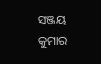ସଞ୍ଜୟ କୁମାର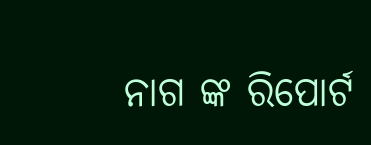ନାଗ ଙ୍କ ରିପୋର୍ଟ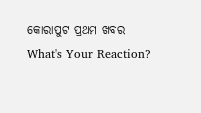କୋରାପୁଟ ପ୍ରଥମ ଖବର
What's Your Reaction?